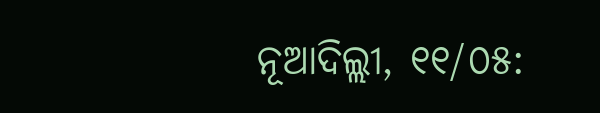ନୂଆଦିଲ୍ଲୀ, ୧୧/୦୫: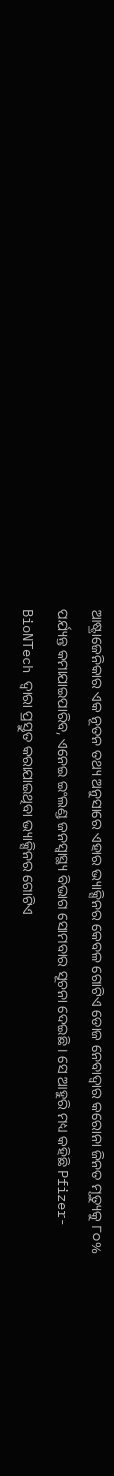ଆଷ୍ଟ୍ରାଜେନିକାର ଏକ ନୂତନ ତଥ୍ୟ ଅନୁସାରେ ଏହାର ଭ୍ୟାକ୍ସିନର କେବଳ ଗୋଟିଏ ଡୋଜ ନେବାଦ୍ୱାର କରୋନା ଜିନତ ମୃତ୍ୟୁକୁ ୮୦% ପର୍ଯ୍ୟନ୍ତ କମାଯାଇପାରିବ, ଏନେଇ ଇଂଲଣ୍ଡ ଜନସ୍ୱାସ୍ଥ୍ୟ ବିଭାଗ ସୋମବାର ସୂଚନା ଦେଇଛି । ସେ ଆହୁରି ମଧ୍ୟ କହିଛି Pfizer-BioNTech ଦ୍ୱାରା ପ୍ରସ୍ତୁତ କରାଯାଇଥିବା ଭ୍ୟାକ୍ସିନର ଗୋଟିଏ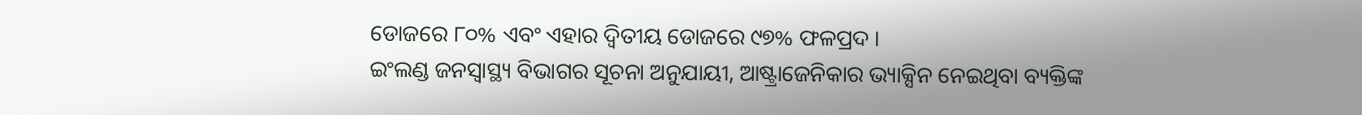ଡୋଜରେ ୮୦% ଏବଂ ଏହାର ଦ୍ୱିତୀୟ ଡୋଜରେ ୯୭% ଫଳପ୍ରଦ ।
ଇଂଲଣ୍ଡ ଜନସ୍ୱାସ୍ଥ୍ୟ ବିଭାଗର ସୂଚନା ଅନୁଯାୟୀ, ଆଷ୍ଟ୍ରାଜେନିକାର ଭ୍ୟାକ୍ସିନ ନେଇଥିବା ବ୍ୟକ୍ତିଙ୍କ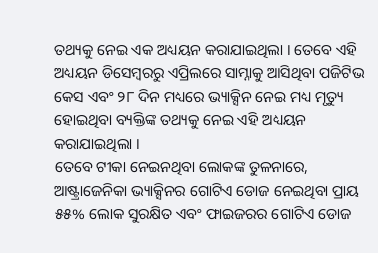ତଥ୍ୟକୁ ନେଇ ଏକ ଅଧ୍ୟୟନ କରାଯାଇଥିଲା । ତେବେ ଏହି ଅଧ୍ୟୟନ ଡିସେମ୍ବରରୁ ଏପ୍ରିଲରେ ସାମ୍ନାକୁ ଆସିଥିବା ପଜିଟିଭ କେସ ଏବଂ ୨୮ ଦିନ ମଧ୍ୟରେ ଭ୍ୟାକ୍ସିନ ନେଇ ମଧ୍ୟ ମୃତ୍ୟୁ ହୋଇଥିବା ବ୍ୟକ୍ତିଙ୍କ ତଥ୍ୟକୁ ନେଇ ଏହି ଅଧ୍ୟୟନ କରାଯାଇଥିଲା ।
ତେବେ ଟୀକା ନେଇନଥିବା ଲୋକଙ୍କ ତୁଳନାରେ, ଆଷ୍ଟ୍ରାଜେନିକା ଭ୍ୟାକ୍ସିନର ଗୋଟିଏ ଡୋଜ ନେଇଥିବା ପ୍ରାୟ ୫୫% ଲୋକ ସୁରକ୍ଷିତ ଏବଂ ଫାଇଜରର ଗୋଟିଏ ଡୋଜ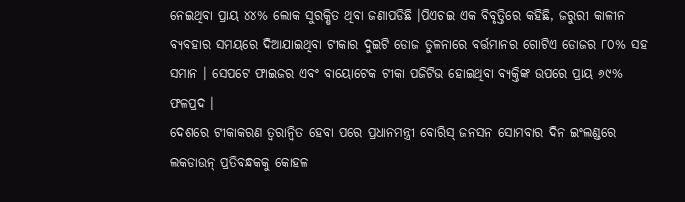ନେଇଥିବା ପ୍ରାୟ ୪୪% ଲୋକ ସୁରକ୍ଷିତ ଥିବା ଜଣାପଡିଛି ।ପିଏଚଇ ଏକ ବିବୃତ୍ତିରେ କହିଛି, ଜରୁରୀ କାଳୀନ ବ୍ୟବହାର ସମୟରେ ଦିଆଯାଇଥିବା ଟୀକାର ଦୁଇଟି ଡୋଜ ତୁଳନାରେ ବର୍ତ୍ତମାନର ଗୋଟିଏ ଡୋଜର ୮୦% ସହ ସମାନ । ସେପଟେ ଫାଇଜର ଏବଂ ବାୟୋଟେକ ଟୀକା ପଜିଟିଭ ହୋଇଥିବା ବ୍ୟକ୍ତିଙ୍କ ଉପରେ ପ୍ରାୟ ୬୯% ଫଳପ୍ରଦ ।
ଦେଶରେ ଟୀକାକରଣ ତ୍ୱରାନ୍ୱିତ ହେବା ପରେ ପ୍ରଧାନମନ୍ତ୍ରୀ ବୋରିସ୍ ଜନସନ ସୋମବାର ଦିନ ଇଂଲଣ୍ଡରେ ଲକଡାଉନ୍ ପ୍ରତିବନ୍ଧକକୁ କୋହଳ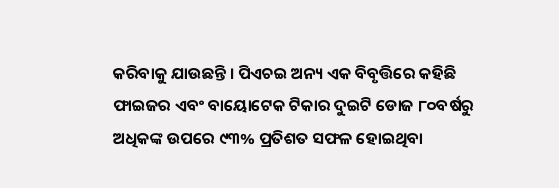କରିବାକୁ ଯାଉଛନ୍ତି । ପିଏଚଇ ଅନ୍ୟ ଏକ ବିବୃତ୍ତିରେ କହିଛି ଫାଇଜର ଏବଂ ବାୟୋଟେକ ଟିକାର ଦୁଇଟି ଡୋଜ ୮୦ବର୍ଷରୁ ଅଧିକଙ୍କ ଉପରେ ୯୩% ପ୍ରତିଶତ ସଫଳ ହୋଇଥିବା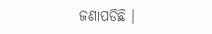ଜଣାପଡିଛି ।